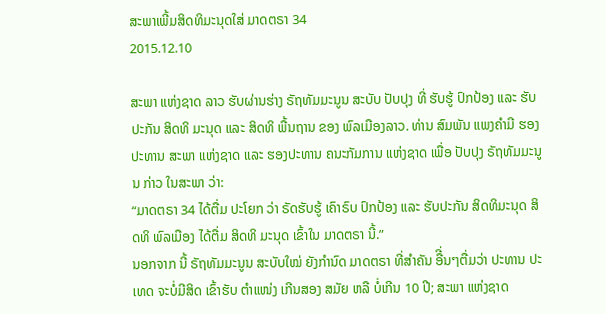ສະພາເພີ້ມສິດທິມະນຸດໃສ່ ມາດຕຣາ 34
2015.12.10

ສະພາ ແຫ່ງຊາດ ລາວ ຮັບຜ່ານຮ່າງ ຣັຖທັມມະນູນ ສະບັບ ປັບປຸງ ທີ່ ຮັບຮູ້ ປົກປ້ອງ ແລະ ຮັບປະກັນ ສິດທິ ມະນຸດ ແລະ ສິດທິ ພື້ນຖານ ຂອງ ພົລເມືອງລາວ. ທ່ານ ສົມພັນ ແພງຄຳມີ ຮອງ ປະທານ ສະພາ ແຫ່ງຊາດ ແລະ ຮອງປະທານ ຄນະກັມການ ແຫ່ງຊາດ ເພື່ອ ປັບປຸງ ຣັຖທັມມະນູນ ກ່າວ ໃນສະພາ ວ່າ:
“ມາດຕຣາ 34 ໄດ້ຕື່ມ ປະໂຍກ ວ່າ ຣັດຮັບຮູ້ ເຄົາຣົບ ປົກປ້ອງ ແລະ ຮັບປະກັນ ສິດທິມະນຸດ ສິດທິ ພົລເມືອງ ໄດ້ຕື່ມ ສິດທິ ມະນຸດ ເຂົ້າໃນ ມາດຕຣາ ນີ້.”
ນອກຈາກ ນີ້ ຣັຖທັມມະນູນ ສະບັບໃໝ່ ຍັງກຳນົດ ມາດຕຣາ ທີ່ສຳຄັນ ອືີ່ນໆຕື່ມວ່າ ປະທານ ປະເທດ ຈະບໍ່ມີສິດ ເຂົ້າຮັບ ຕຳແໜ່ງ ເກີນສອງ ສມັຍ ຫລື ບໍ່ເກີນ 10 ປີ; ສະພາ ແຫ່ງຊາດ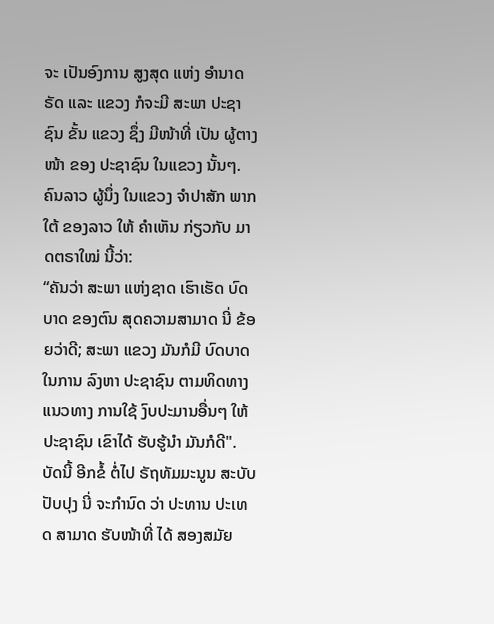ຈະ ເປັນອົງການ ສູງສຸດ ແຫ່ງ ອຳນາດ ຣັດ ແລະ ແຂວງ ກໍຈະມີ ສະພາ ປະຊາຊົນ ຂັ້ນ ແຂວງ ຊຶ່ງ ມີໜ້າທີ່ ເປັນ ຜູ້ຕາງໜ້າ ຂອງ ປະຊາຊົນ ໃນແຂວງ ນັ້ນໆ.
ຄົນລາວ ຜູ້ນຶ່ງ ໃນແຂວງ ຈຳປາສັກ ພາກໃຕ້ ຂອງລາວ ໃຫ້ ຄຳເຫັນ ກ່ຽວກັບ ມາດຕຣາໃໝ່ ນີ້ວ່າ:
“ຄັນວ່າ ສະພາ ແຫ່ງຊາດ ເຮົາເຮັດ ບົດບາດ ຂອງຕົນ ສຸດຄວາມສາມາດ ນີ່ ຂ້ອຍວ່າດີ; ສະພາ ແຂວງ ມັນກໍມີ ບົດບາດ ໃນການ ລົງຫາ ປະຊາຊົນ ຕາມທິດທາງ ແນວທາງ ການໃຊ້ ງົບປະມານອື່ນໆ ໃຫ້ ປະຊາຊົນ ເຂົາໄດ້ ຮັບຮູ້ນຳ ມັນກໍດີ".
ບັດນີ້ ອີກຂໍ້ ຕໍ່ໄປ ຣັຖທັມມະນູນ ສະບັບ ປັບປຸງ ນີ່ ຈະກຳນົດ ວ່າ ປະທານ ປະເທດ ສາມາດ ຮັບໜ້າທີ່ ໄດ້ ສອງສມັຍ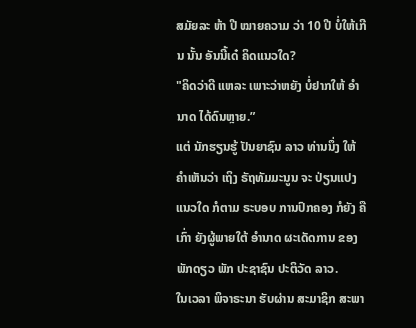ສມັຍລະ ຫ້າ ປີ ໝາຍຄວາມ ວ່າ 10 ປີ ບໍ່ໃຫ້ເກີນ ນັ້ນ ອັນນີ້ເດ໋ ຄິດແນວໃດ?
"ຄິດວ່າດີ ແຫລະ ເພາະວ່າຫຍັງ ບໍ່ຢາກໃຫ້ ອຳນາດ ໄດ້ດົນຫຼາຍ.”
ແຕ່ ນັກຮຽນຮູ້ ປັນຍາຊົນ ລາວ ທ່ານນຶ່ງ ໃຫ້ ຄຳເຫັນວ່າ ເຖິງ ຣັຖທັມມະນູນ ຈະ ປ່ຽນແປງ ແນວໃດ ກໍຕາມ ຣະບອບ ການປົກຄອງ ກໍຍັງ ຄືເກົ່າ ຍັງຜູ້ພາຍໃຕ້ ອຳນາດ ຜະເດັດການ ຂອງ ພັກດຽວ ພັກ ປະຊາຊົນ ປະຕິວັດ ລາວ.
ໃນເວລາ ພິຈາຣະນາ ຮັບຜ່ານ ສະມາຊິກ ສະພາ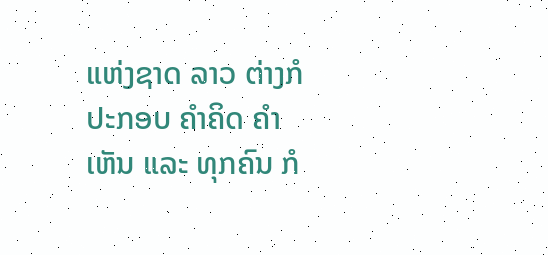ແຫ່ງຊາດ ລາວ ຕ່າງກໍປະກອບ ຄຳຄິດ ຄຳເຫັນ ແລະ ທຸກຄົນ ກໍ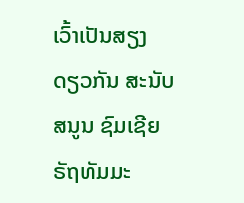ເວົ້າເປັນສຽງ ດຽວກັນ ສະນັບ ສນູນ ຊົມເຊີຍ ຣັຖທັມມະ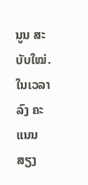ນູນ ສະບັບໃໝ່. ໃນເວລາ ລົງ ຄະແນນສຽງ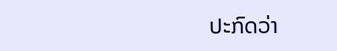ປະກົດວ່າ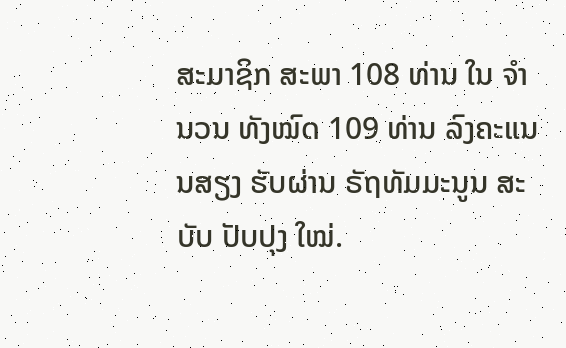ສະມາຊິກ ສະພາ 108 ທ່ານ ໃນ ຈຳນວນ ທັງໝົດ 109 ທ່ານ ລົງຄະແນນສຽງ ຮັບຜ່ານ ຣັຖທັມມະນູນ ສະບັບ ປັບປຸງ ໃໝ່.